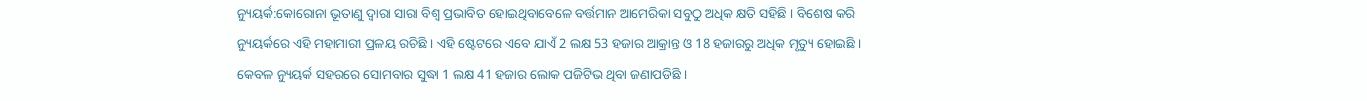ନ୍ୟୁୟର୍କ:କୋରୋନା ଭୂତାଣୁ ଦ୍ବାରା ସାରା ବିଶ୍ବ ପ୍ରଭାବିତ ହୋଇଥିବାବେଳେ ବର୍ତ୍ତମାନ ଆମେରିକା ସବୁଠୁ ଅଧିକ କ୍ଷତି ସହିଛି । ବିଶେଷ କରି ନ୍ୟୁୟର୍କରେ ଏହି ମହାମାରୀ ପ୍ରଳୟ ରଚିଛି । ଏହି ଷ୍ଟେଟରେ ଏବେ ଯାଏଁ 2 ଲକ୍ଷ 53 ହଜାର ଆକ୍ରାନ୍ତ ଓ 18 ହଜାରରୁ ଅଧିକ ମୃତ୍ୟୁ ହୋଇଛି । କେବଳ ନ୍ୟୁୟର୍କ ସହରରେ ସୋମବାର ସୁଦ୍ଧା 1 ଲକ୍ଷ 41 ହଜାର ଲୋକ ପଜିଟିଭ ଥିବା ଜଣାପଡିଛି ।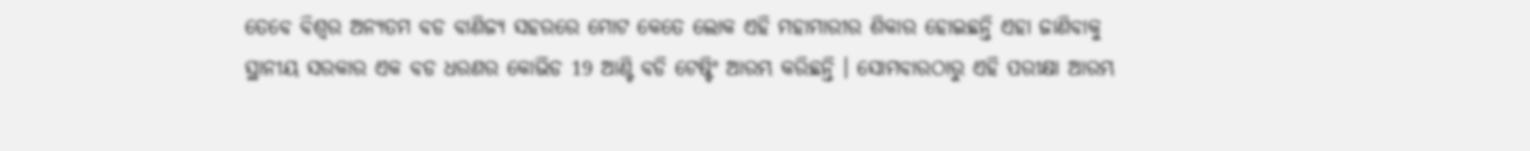ତେବେ ବିଶ୍ବର ଅନ୍ୟତମ ବଡ ବାଣିଜ୍ୟ ସହରରେ ମୋଟ କେତେ ଲୋକ ଏହି ମହାମାରୀର ଶିକାର ହୋଇଛନ୍ତି ଏହା ଜାଣିବାକୁ ସ୍ଥାନୀୟ ସରକାର ଏକ ବଡ ଧରଣର କୋଭିଡ 19 ଆଣ୍ଟି ବଡି ଟେଷ୍ଟିଂ ଆରମ୍ଭ କରିଛନ୍ତି । ସୋମବାରଠାରୁ ଏହି ପରୀକ୍ଷା ଆରମ୍ଭ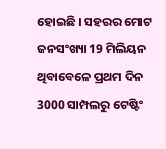ହୋଇଛି । ସହରର ମୋଟ ଜନସଂଖ୍ୟା 19 ମିଲିୟନ ଥିବାବେଳେ ପ୍ରଥମ ଦିନ 3000 ସାମ୍ପଲରୁ ଟେଷ୍ଟିଂ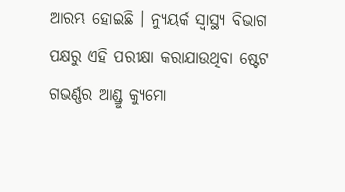ଆରମ୍ଭ ହୋଇଛି । ନ୍ୟୁୟର୍କ ସ୍ବାସ୍ଥ୍ୟ ବିଭାଗ ପକ୍ଷରୁ ଏହି ପରୀକ୍ଷା କରାଯାଉଥିବା ଷ୍ଟେଟ ଗଭର୍ଣ୍ଣର ଆଣ୍ଡ୍ରୁ କ୍ୟୁମୋ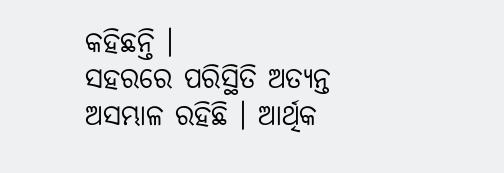କହିଛନ୍ତି ।
ସହରରେ ପରିସ୍ଥିତି ଅତ୍ୟନ୍ତ ଅସମ୍ଭାଳ ରହିଛି । ଆର୍ଥିକ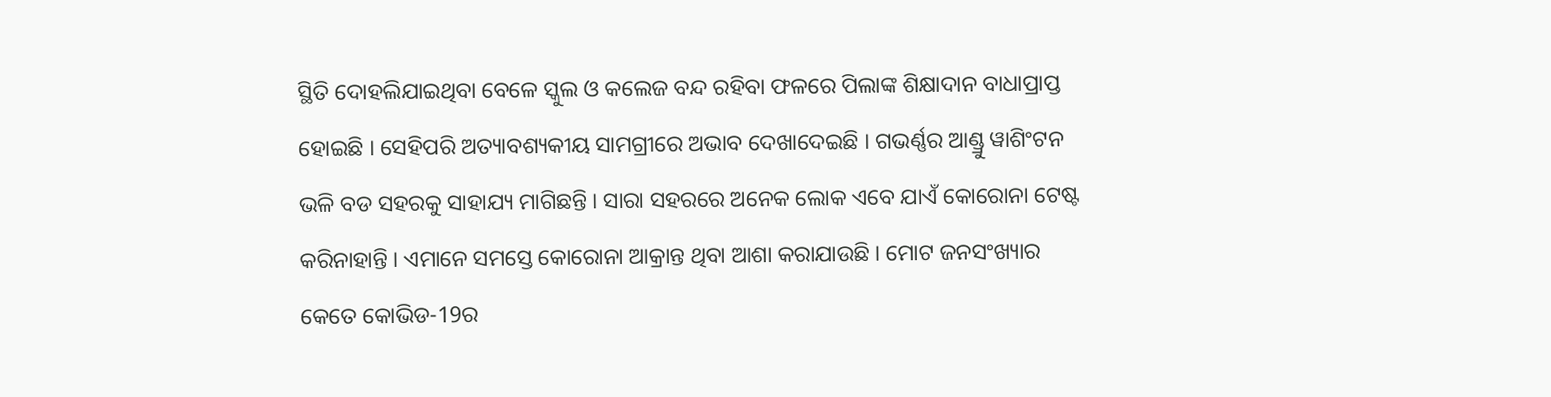ସ୍ଥିତି ଦୋହଲିଯାଇଥିବା ବେଳେ ସ୍କୁଲ ଓ କଲେଜ ବନ୍ଦ ରହିବା ଫଳରେ ପିଲାଙ୍କ ଶିକ୍ଷାଦାନ ବାଧାପ୍ରାପ୍ତ ହୋଇଛି । ସେହିପରି ଅତ୍ୟାବଶ୍ୟକୀୟ ସାମଗ୍ରୀରେ ଅଭାବ ଦେଖାଦେଇଛି । ଗଭର୍ଣ୍ଣର ଆଣ୍ଡ୍ରୁ ୱାଶିଂଟନ ଭଳି ବଡ ସହରକୁ ସାହାଯ୍ୟ ମାଗିଛନ୍ତି । ସାରା ସହରରେ ଅନେକ ଲୋକ ଏବେ ଯାଏଁ କୋରୋନା ଟେଷ୍ଟ କରିନାହାନ୍ତି । ଏମାନେ ସମସ୍ତେ କୋରୋନା ଆକ୍ରାନ୍ତ ଥିବା ଆଶା କରାଯାଉଛି । ମୋଟ ଜନସଂଖ୍ୟାର କେତେ କୋଭିଡ-19ର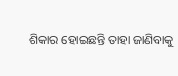ଶିକାର ହୋଇଛନ୍ତି ତାହା ଜାଣିବାକୁ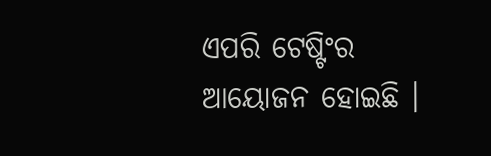ଏପରି ଟେଷ୍ଟିଂର ଆୟୋଜନ ହୋଇଛି ।